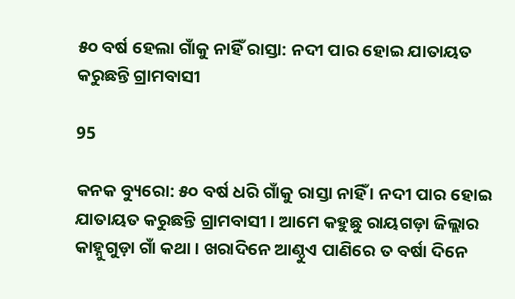୫୦ ବର୍ଷ ହେଲା ଗାଁକୁ ନାହିଁ ରାସ୍ତା: ନଦୀ ପାର ହୋଇ ଯାତାୟତ କରୁଛନ୍ତି ଗ୍ରାମବାସୀ

95

କନକ ବ୍ୟୁରୋ: ୫୦ ବର୍ଷ ଧରି ଗାଁକୁ ରାସ୍ତା ନାହିଁ । ନଦୀ ପାର ହୋଇ ଯାତାୟତ କରୁଛନ୍ତି ଗ୍ରାମବାସୀ । ଆମେ କହୁଛୁ ରାୟଗଡ଼ା ଜିଲ୍ଲାର କାହ୍ନୁଗୁଡ଼ା ଗାଁ କଥା । ଖରାଦିନେ ଆଣ୍ଠୁଏ ପାଣିରେ ତ ବର୍ଷା ଦିନେ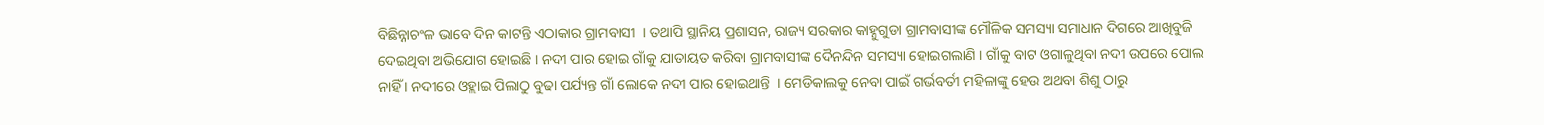ବିଛିନ୍ନାଚଂଳ ଭାବେ ଦିନ କାଟନ୍ତି ଏଠାକାର ଗ୍ରାମବାସୀ  । ତଥାପି ସ୍ଥାନିୟ ପ୍ରଶାସନ, ରାଜ୍ୟ ସରକାର କାହ୍ନୁଗୁଡା ଗ୍ରାମବାସୀଙ୍କ ମୌଳିକ ସମସ୍ୟା ସମାଧାନ ଦିଗରେ ଆଖିବୁଜି ଦେଇଥିବା ଅଭିଯୋଗ ହୋଇଛି । ନଦୀ ପାର ହୋଇ ଗାଁକୁ ଯାତାୟତ କରିବା ଗ୍ରାମବାସୀଙ୍କ ଦୈନନ୍ଦିନ ସମସ୍ୟା ହୋଇଗଲାଣି । ଗାଁକୁ ବାଟ ଓଗାଳୁଥିବା ନଦୀ ଉପରେ ପୋଲ ନାହିଁ । ନଦୀରେ ଓହ୍ଲାଇ ପିଲାଠୁ ବୁଢା ପର୍ଯ୍ୟନ୍ତ ଗାଁ ଲୋକେ ନଦୀ ପାର ହୋଇଥାନ୍ତି  । ମେଡିକାଲକୁ ନେବା ପାଇଁ ଗର୍ଭବର୍ତୀ ମହିଳାଙ୍କୁ ହେଉ ଅଥବା ଶିଶୁ ଠାରୁ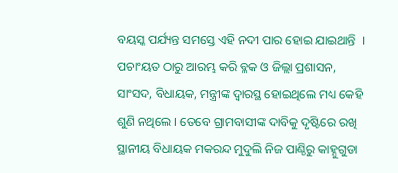ବୟସ୍କ ପର୍ଯ୍ୟନ୍ତ ସମସ୍ତେ ଏହି ନଦୀ ପାର ହୋଇ ଯାଇଥାନ୍ତି  । ପଚାଂୟତ ଠାରୁ ଆରମ୍ଭ କରି ବ୍ଳକ ଓ ଜିଲ୍ଲା ପ୍ରଶାସନ, ସାଂସଦ, ବିଧାୟକ, ମନ୍ତ୍ରୀଙ୍କ ଦ୍ୱାରସ୍ଥ ହୋଇଥିଲେ ମଧ୍ୟ କେହି ଶୁଣି ନଥିଲେ । ତେବେ ଗ୍ରାମବାସୀଙ୍କ ଦାବିକୁ ଦୃଷ୍ଟିରେ ରଖି ସ୍ଥାନୀୟ ବିଧାୟକ ମକରନ୍ଦ ମୁଦୁଲି ନିଜ ପାଣ୍ଠିରୁ କାହ୍ନୁଗୁଡା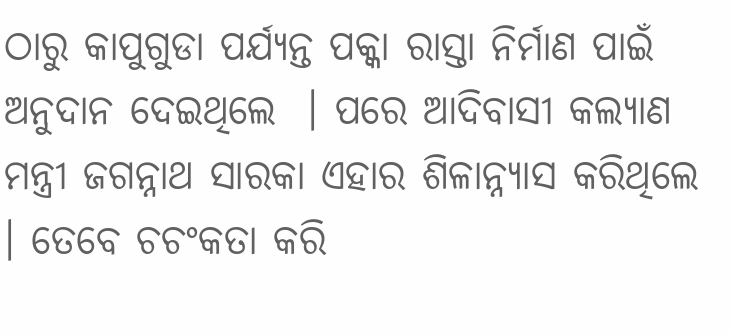ଠାରୁ କାପୁଗୁଡା ପର୍ଯ୍ୟନ୍ତ ପକ୍କା ରାସ୍ତା ନିର୍ମାଣ ପାଇଁ ଅନୁଦାନ ଦେଇଥିଲେ  । ପରେ ଆଦିବାସୀ କଲ୍ୟାଣ ମନ୍ତ୍ରୀ ଜଗନ୍ନାଥ ସାରକା ଏହାର ଶିଳାନ୍ନ୍ୟାସ କରିଥିଲେ । ତେବେ ଚଚଂକତା କରି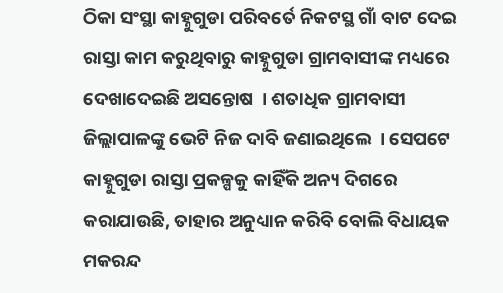ଠିକା ସଂସ୍ଥା କାହ୍ନୁଗୁଡା ପରିବର୍ତେ ନିକଟସ୍ଥ ଗାଁ ବାଟ ଦେଇ ରାସ୍ତା କାମ କରୁଥିବାରୁ କାହ୍ନୁଗୁଡା ଗ୍ରାମବାସୀଙ୍କ ମଧ୍ୟରେ ଦେଖାଦେଇଛି ଅସନ୍ତୋଷ  । ଶତାଧିକ ଗ୍ରାମବାସୀ ଜିଲ୍ଲାପାଳଙ୍କୁ ଭେଟି ନିଜ ଦାବି ଜଣାଇଥିଲେ  । ସେପଟେ କାହ୍ନୁଗୁଡା ରାସ୍ତା ପ୍ରକଳ୍ପକୁ କାହିଁକି ଅନ୍ୟ ଦିଗରେ କରାଯାଉଛି, ତାହାର ଅନୁଧ୍ୟାନ କରିବି ବୋଲି ବିଧାୟକ ମକରନ୍ଦ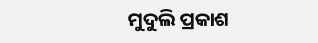ମୁଦୁଲି ପ୍ରକାଶ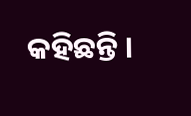କହିଛନ୍ତି ।